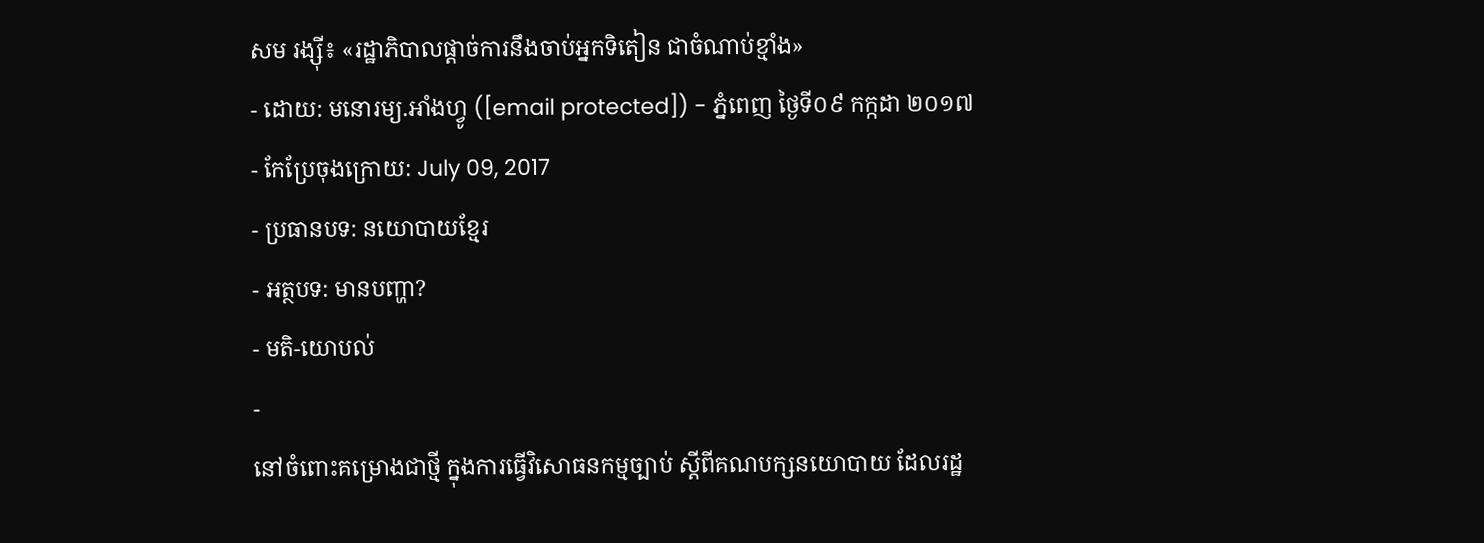សម រង្ស៊ី៖ «រដ្ឋាភិបាលផ្ដាច់ការនឹងចាប់អ្នកទិតៀន ជាចំណាប់ខ្មាំង»
- ដោយ: មនោរម្យ.អាំងហ្វូ ([email protected]) - ភ្នំពេញ ថ្ងៃទី០៩ កក្កដា ២០១៧
- កែប្រែចុងក្រោយ: July 09, 2017
- ប្រធានបទ: នយោបាយខ្មែរ
- អត្ថបទ: មានបញ្ហា?
- មតិ-យោបល់
-
នៅចំពោះគម្រោងជាថ្មី ក្នុងការធ្វើវិសោធនកម្មច្បាប់ ស្ដីពីគណបក្សនយោបាយ ដែលរដ្ឋ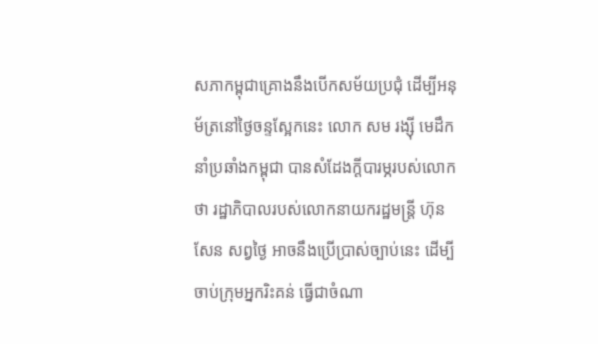សភាកម្ពុជាគ្រោងនឹងបើកសម័យប្រជុំ ដើម្បីអនុម័ត្រនៅថ្ងៃចន្ទស្អែកនេះ លោក សម រង្ស៊ី មេដឹកនាំប្រឆាំងកម្ពុជា បានសំដែងក្ដីបារម្ភរបស់លោកថា រដ្ឋាភិបាលរបស់លោកនាយករដ្ឋមន្ត្រី ហ៊ុន សែន សព្វថ្ងៃ អាចនឹងប្រើប្រាស់ច្បាប់នេះ ដើម្បីចាប់ក្រុមអ្នករិះគន់ ធ្វើជាចំណា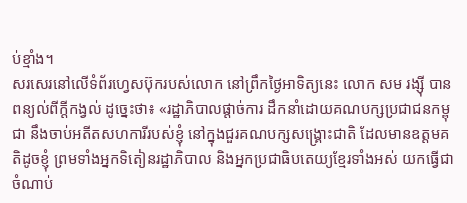ប់ខ្មាំង។
សរសេរនៅលើទំព័រហ្វេសប៊ុករបស់លោក នៅព្រឹកថ្ងៃអាទិត្យនេះ លោក សម រង្ស៊ី បានពន្យល់ពីក្ដីកង្វល់ ដូច្នេះថា៖ «រដ្ឋាភិបាលផ្តាច់ការ ដឹកនាំដោយគណបក្សប្រជាជនកម្ពុជា នឹងចាប់អតីតសហការីរបស់ខ្ញុំ នៅក្នុងជួរគណបក្សសង្គ្រោះជាតិ ដែលមានឧត្តមគតិដូចខ្ញុំ ព្រមទាំងអ្នកទិតៀនរដ្ឋាភិបាល និងអ្នកប្រជាធិបតេយ្យខ្មែរទាំងអស់ យកធ្វើជាចំណាប់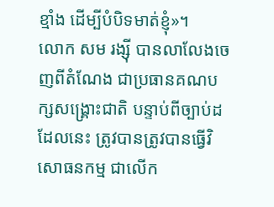ខ្មាំង ដើម្បីបំបិទមាត់ខ្ញុំ»។
លោក សម រង្ស៊ី បានលាលែងចេញពីតំណែង ជាប្រធានគណបក្សសង្គ្រោះជាតិ បន្ទាប់ពីច្បាប់ដដែលនេះ ត្រូវបានត្រូវបានធ្វើវិសោធនកម្ម ជាលើក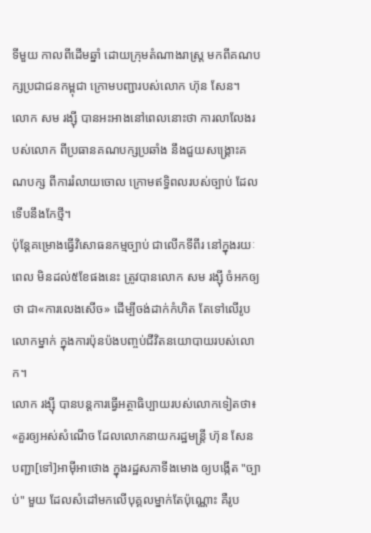ទីមួយ កាលពីដើមឆ្នាំ ដោយក្រុមតំណាងរាស្ត្រ មកពីគណបក្សប្រជាជនកម្ពុជា ក្រោមបញ្ជារបស់លោក ហ៊ុន សែន។ លោក សម រង្ស៊ី បានអះអាងនៅពេលនោះថា ការលាលែងរបស់លោក ពីប្រធានគណបក្សប្រឆាំង នឹងជួយសង្គ្រោះគណបក្ស ពីការរំលាយចោល ក្រោមឥទ្ធិពលរបស់ច្បាប់ ដែលទើបនឹងកែថ្មី។
ប៉ុន្តែគម្រោងធ្វើវិសោធនកម្មច្បាប់ ជាលើកទីពីរ នៅក្នុងរយៈពេល មិនដល់៥ខែផងនេះ ត្រូវបានលោក សម រង្ស៊ី ចំអកឲ្យថា ជា«ការលេងសើច» ដើម្បីចង់ដាក់កំហិត តែទៅលើរូបលោកម្នាក់ ក្នុងការប៉ុនប៉ងបញ្ចប់ជីវិតនយោបាយរបស់លោក។
លោក រង្ស៊ី បានបន្តការធ្វើអត្ថាធិប្បាយរបស់លោកទៀតថា៖ «គួរឲ្យអស់សំណើច ដែលលោកនាយករដ្ឋមន្ត្រី ហ៊ុន សែន បញ្ជា[ទៅ]អាម៉ីអាថោង ក្នុងរដ្ឋសភាទីងមោង ឲ្យបង្កើត "ច្បាប់" មួយ ដែលសំដៅមកលើបុគ្គលម្នាក់តែប៉ុណ្ណោះ គឺរូប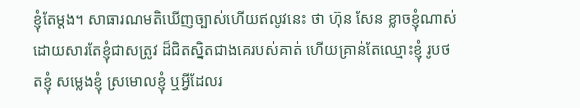ខ្ញុំតែម្តង។ សាធារណមតិឃើញច្បាស់ហើយឥលូវនេះ ថា ហ៊ុន សែន ខ្លាចខ្ញុំណាស់ ដោយសារតែខ្ញុំជាសត្រូវ ដ៏ជិតស្និតជាងគេរបស់គាត់ ហើយគ្រាន់តែឈ្មោះខ្ញុំ រូបថតខ្ញុំ សម្លេងខ្ញុំ ស្រមោលខ្ញុំ ឬអ្វីដែលរ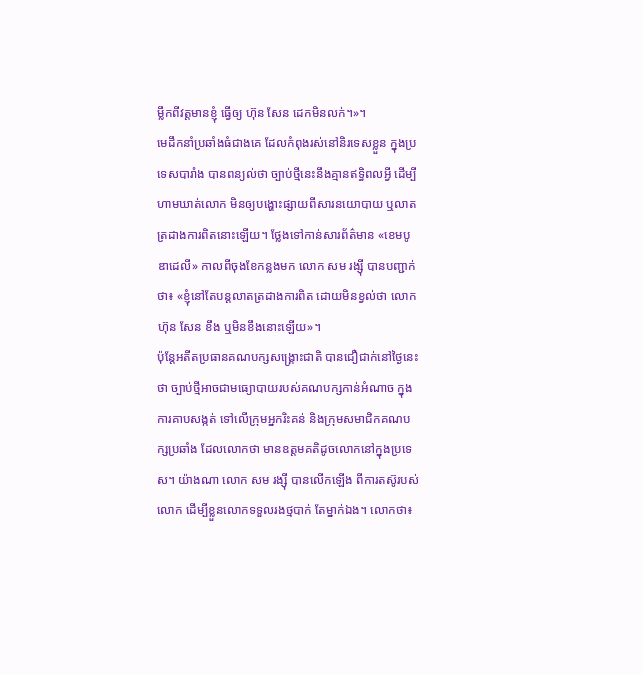ម្លឹកពីវត្តមានខ្ញុំ ធ្វើឲ្យ ហ៊ុន សែន ដេកមិនលក់។»។
មេដឹកនាំប្រឆាំងធំជាងគេ ដែលកំពុងរស់នៅនិរទេសខ្លួន ក្នុងប្រទេសបារាំង បានពន្យល់ថា ច្បាប់ថ្មីនេះនឹងគ្មានឥទ្ធិពលអ្វី ដើម្បីហាមឃាត់លោក មិនឲ្យបង្ហោះផ្សាយពីសារនយោបាយ ឬលាតត្រដាងការពិតនោះឡើយ។ ថ្លែងទៅកាន់សារព័ត៌មាន «ខេមបូឌាដេលី» កាលពីចុងខែកន្លងមក លោក សម រង្ស៊ី បានបញ្ជាក់ថា៖ «ខ្ញុំនៅតែបន្តលាតត្រដាងការពិត ដោយមិនខ្វល់ថា លោក ហ៊ុន សែន ខឹង ឬមិនខឹងនោះឡើយ»។
ប៉ុន្តែអតីតប្រធានគណបក្សសង្គ្រោះជាតិ បានជឿជាក់នៅថ្ងៃនេះថា ច្បាប់ថ្មីអាចជាមធ្យោបាយរបស់គណបក្សកាន់អំណាច ក្នុងការគាបសង្កត់ ទៅលើក្រុមអ្នករិះគន់ និងក្រុមសមាជិកគណបក្សប្រឆាំង ដែលលោកថា មានឧត្តមគតិដូចលោកនៅក្នុងប្រទេស។ យ៉ាងណា លោក សម រង្ស៊ី បានលើកឡើង ពីការតស៊ូរបស់លោក ដើម្បីខ្លួនលោកទទួលរងថ្មបាក់ តែម្នាក់ឯង។ លោកថា៖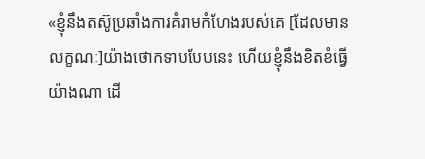«ខ្ញុំនឹងតស៊ូប្រឆាំងការគំរាមកំហែងរបស់គេ [ដែលមានលក្ខណៈ]យ៉ាងថោកទាបបែបនេះ ហើយខ្ញុំនឹងខិតខំធ្វើយ៉ាងណា ដើ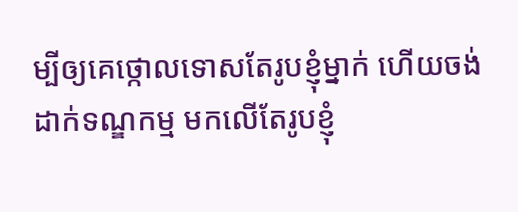ម្បីឲ្យគេថ្កោលទោសតែរូបខ្ញុំម្នាក់ ហើយចង់ដាក់ទណ្ឌកម្ម មកលើតែរូបខ្ញុំ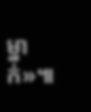ម្នាក់»៕